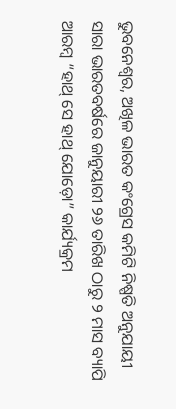ଭୁବନେଶ୍ୱର, ଅଖିଳ ଭାରତ କଂଗ୍ରେସ କମିଟି ନିଷ୍ପତି ଅନୁଯାୟୀ ସାରା ଭାରତବର୍ଷରେ ଜାନୁୟାରୀ ୨୬ ତାରିଖ ଠାରୁ ୨ ମାସ ବ୍ୟାପି ଆରମ୍ବ “ହାଥ୍ ସେ ହାଥ୍ ଯୋଡ଼ୋ” କାର୍ଯ୍ୟକ୍ରମ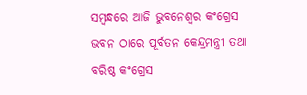ସମ୍ବନ୍ଧରେ ଆଜି ଭୁବନେଶ୍ୱର କଂଗ୍ରେସ ଭବନ ଠାରେ ପୂର୍ବତନ କେନ୍ଦ୍ରମନ୍ତ୍ରୀ ତଥା ବରିଷ୍ଠ କଂଗ୍ରେସ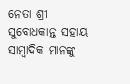ନେତା ଶ୍ରୀ ସୁବୋଧକାନ୍ତ ସହାୟ ସାମ୍ବାଦିକ ମାନଙ୍କୁ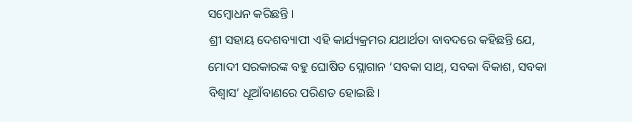ସମ୍ବୋଧନ କରିଛନ୍ତି ।
ଶ୍ରୀ ସହାୟ ଦେଶବ୍ୟାପୀ ଏହି କାର୍ଯ୍ୟକ୍ରମର ଯଥାର୍ଥତା ବାବଦରେ କହିଛନ୍ତି ଯେ, ମୋଦୀ ସରକାରଙ୍କ ବହୁ ଘୋଷିତ ସ୍ଲୋଗାନ ‘ସବକା ସାଥ୍, ସବକା ବିକାଶ, ସବକା ବିଶ୍ୱାସ’ ଧୂଆଁବାଣରେ ପରିଣତ ହୋଇଛି ।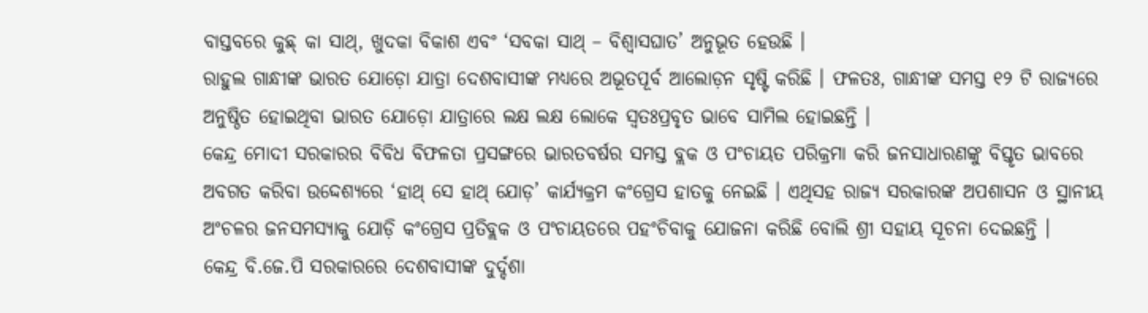ବାସ୍ତବରେ କୁଛ୍ କା ସାଥ୍, ଖୁଦକା ବିକାଶ ଏବଂ ‘ସବକା ସାଥ୍ – ବିଶ୍ୱାସଘାତ’ ଅନୁଭୂତ ହେଉଛି ।
ରାହୁଲ ଗାନ୍ଧୀଙ୍କ ଭାରତ ଯୋଡ଼ୋ ଯାତ୍ରା ଦେଶବାସୀଙ୍କ ମଧ୍ୟରେ ଅଭୂତପୂର୍ବ ଆଲୋଡ଼ନ ସୃଷ୍ଟି କରିଛି । ଫଳତଃ, ଗାନ୍ଧୀଙ୍କ ସମସ୍ତ ୧୨ ଟି ରାଜ୍ୟରେ ଅନୁଷ୍ଠିତ ହୋଇଥିବା ଭାରତ ଯୋଡ଼ୋ ଯାତ୍ରାରେ ଲକ୍ଷ ଲକ୍ଷ ଲୋକେ ସ୍ୱତଃପ୍ରବୃତ ଭାବେ ସାମିଲ ହୋଇଛନ୍ତି ।
କେନ୍ଦ୍ର ମୋଦୀ ସରକାରର ବିବିଧ ବିଫଳତା ପ୍ରସଙ୍ଗରେ ଭାରତବର୍ଷର ସମସ୍ତ ବ୍ଲକ ଓ ପଂଚାୟତ ପରିକ୍ରମା କରି ଜନସାଧାରଣଙ୍କୁ ବିସ୍ତୃତ ଭାବରେ ଅବଗତ କରିବା ଉଦ୍ଦେଶ୍ୟରେ ‘ହାଥ୍ ସେ ହାଥ୍ ଯୋଡ଼’ କାର୍ଯ୍ୟକ୍ରମ କଂଗ୍ରେସ ହାତକୁ ନେଇଛି । ଏଥିସହ ରାଜ୍ୟ ସରକାରଙ୍କ ଅପଶାସନ ଓ ସ୍ଥାନୀୟ ଅଂଚଳର ଜନସମସ୍ୟାକୁ ଯୋଡ଼ି କଂଗ୍ରେସ ପ୍ରତିବ୍ଲକ ଓ ପଂଚାୟତରେ ପହଂଚିବାକୁ ଯୋଜନା କରିଛି ବୋଲି ଶ୍ରୀ ସହାୟ ସୂଚନା ଦେଇଛନ୍ତି ।
କେନ୍ଦ୍ର ବି.ଜେ.ପି ସରକାରରେ ଦେଶବାସୀଙ୍କ ଦୁର୍ଦ୍ଦଶା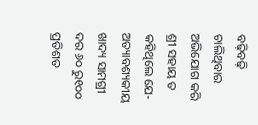ବଢ଼ିବଢ଼ି ଚାଲିଥିବାର ଅଭିଯୋଗ କରି ଶ୍ରୀ ସହାୟ ତ କହିଥିଲେ ଯେ- ଅତ୍ୟାବଶ୍ୟକୀୟ ଖାଦ୍ୟ ସାମଗ୍ରୀ ଦର ୬୦ ରୁ୧୦୦ ପ୍ରତିଶତ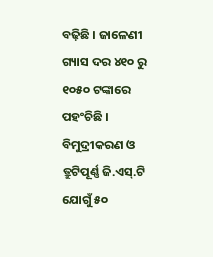ବଢ଼ିଛି । ଜାଳେଣୀ ଗ୍ୟାସ ଦର ୪୧୦ ରୁ ୧୦୫୦ ଟଙ୍କାରେ ପହଂଚିଛି । ବିମୁଦ୍ରୀକରଣ ଓ ତ୍ରୁଟିପୂର୍ଣ୍ଣ ଜି.ଏସ୍.ଟି ଯୋଗୁଁ ୫୦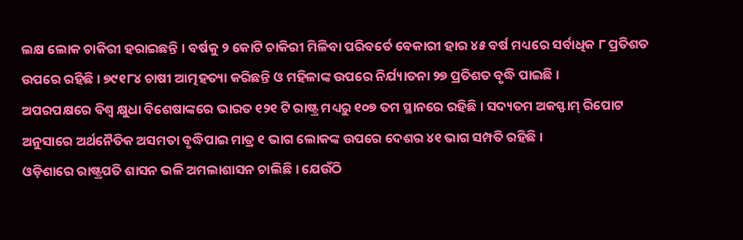ଲକ୍ଷ ଲୋକ ଚାକିରୀ ହରାଇଛନ୍ତି । ବର୍ଷକୁ ୨ କୋଟି ଚାକିରୀ ମିଳିବା ପରିବର୍ତେ ବେକାରୀ ହାର ୪୫ ବର୍ଷ ମଧ୍ୟରେ ସର୍ବାଧିକ ୮ ପ୍ରତିଶତ ଉପରେ ରହିଛି । ୭୯୧୮୪ ଚାଷୀ ଆତ୍ମହତ୍ୟା କରିଛନ୍ତି ଓ ମହିଳାଙ୍କ ଉପରେ ନିର୍ଯ୍ୟାତନା ୨୭ ପ୍ରତିଶତ ବୃଦ୍ଧି ପାଇଛି ।
ଅପରପକ୍ଷରେ ବିଶ୍ୱ କ୍ଷୁଧା ବିଶେଷାଙ୍କରେ ଭାରତ ୧୨୧ ଟି ରାଷ୍ଟ୍ର ମଧ୍ୟରୁ ୧୦୭ ତମ ସ୍ଥାନରେ ରହିଛି । ସଦ୍ୟତମ ଅକସ୍ଫାମ୍ ରିପୋଟ ଅନୁସାରେ ଅର୍ଥନୈତିକ ଅସମତା ବୃଦ୍ଧିପାଇ ମାତ୍ର ୧ ଭାଗ ଲୋକଙ୍କ ଉପରେ ଦେଶର ୪୧ ଭାଗ ସମ୍ପତି ରହିଛି ।
ଓଡ଼ିଶାରେ ରାଷ୍ଟ୍ରପତି ଶାସନ ଭଳି ଅମଲାଶାସନ ଚାଲିଛି । ଯେଉଁଠି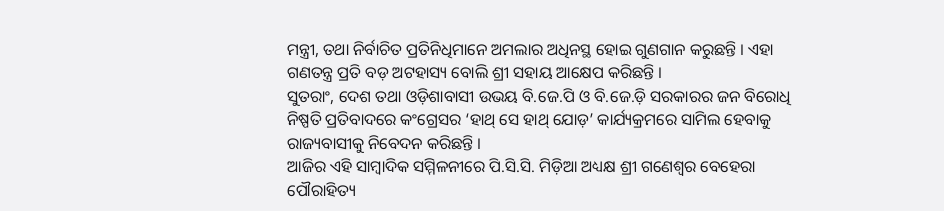ମନ୍ତ୍ରୀ, ତଥା ନିର୍ବାଚିତ ପ୍ରତିନିଧିମାନେ ଅମଲାର ଅଧିନସ୍ଥ ହୋଇ ଗୁଣଗାନ କରୁଛନ୍ତି । ଏହା ଗଣତନ୍ତ୍ର ପ୍ରତି ବଡ଼ ଅଟହାସ୍ୟ ବୋଲି ଶ୍ରୀ ସହାୟ ଆକ୍ଷେପ କରିଛନ୍ତି ।
ସୁତରାଂ, ଦେଶ ତଥା ଓଡ଼ିଶାବାସୀ ଉଭୟ ବି.ଜେ.ପି ଓ ବି.ଜେ.ଡ଼ି ସରକାରର ଜନ ବିରୋଧି ନିଷ୍ପତି ପ୍ରତିବାଦରେ କଂଗ୍ରେସର ‘ହାଥ୍ ସେ ହାଥ୍ ଯୋଡ଼’ କାର୍ଯ୍ୟକ୍ରମରେ ସାମିଲ ହେବାକୁ ରାଜ୍ୟବାସୀକୁ ନିବେଦନ କରିଛନ୍ତି ।
ଆଜିର ଏହି ସାମ୍ବାଦିକ ସମ୍ମିଳନୀରେ ପି.ସି.ସି. ମିଡ଼ିଆ ଅଧ୍ୟକ୍ଷ ଶ୍ରୀ ଗଣେଶ୍ୱର ବେହେରା ପୌରାହିତ୍ୟ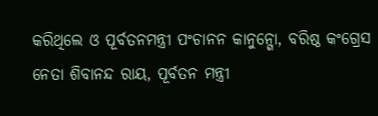କରିଥିଲେ ଓ ପୂର୍ବତନମନ୍ତ୍ରୀ ପଂଚାନନ କାନୁନ୍ଗୋ, ବରିଷ୍ଠ କଂଗ୍ରେସ ନେତା ଶିବାନନ୍ଦ ରାୟ, ପୂର୍ବତନ ମନ୍ତ୍ରୀ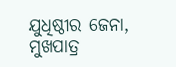ଯୁଧିଷ୍ଠୀର ଜେନା, ମୁଖପାତ୍ର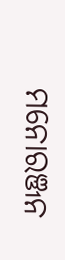ମନୋରଞ୍ଜନ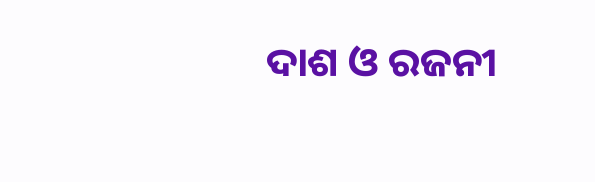ଦାଶ ଓ ରଜନୀ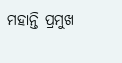ମହାନ୍ତି ପ୍ରମୁଖ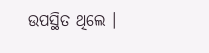ଉପସ୍ଥିତ ଥିଲେ ।